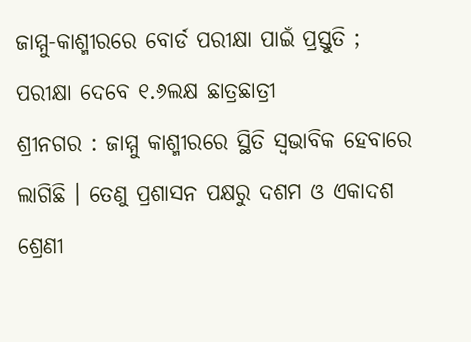ଜାମ୍ମୁ-କାଶ୍ମୀରରେ ବୋର୍ଡ ପରୀକ୍ଷା ପାଇଁ ପ୍ରସ୍ତୁତି ; ପରୀକ୍ଷା ଦେବେ ୧.୬ଲକ୍ଷ ଛାତ୍ରଛାତ୍ରୀ
ଶ୍ରୀନଗର : ଜାମ୍ମୁ କାଶ୍ମୀରରେ ସ୍ଥିତି ସ୍ବଭାବିକ ହେବାରେ ଲାଗିଛି । ତେଣୁ ପ୍ରଶାସନ ପକ୍ଷରୁ ଦଶମ ଓ ଏକାଦଶ ଶ୍ରେଣୀ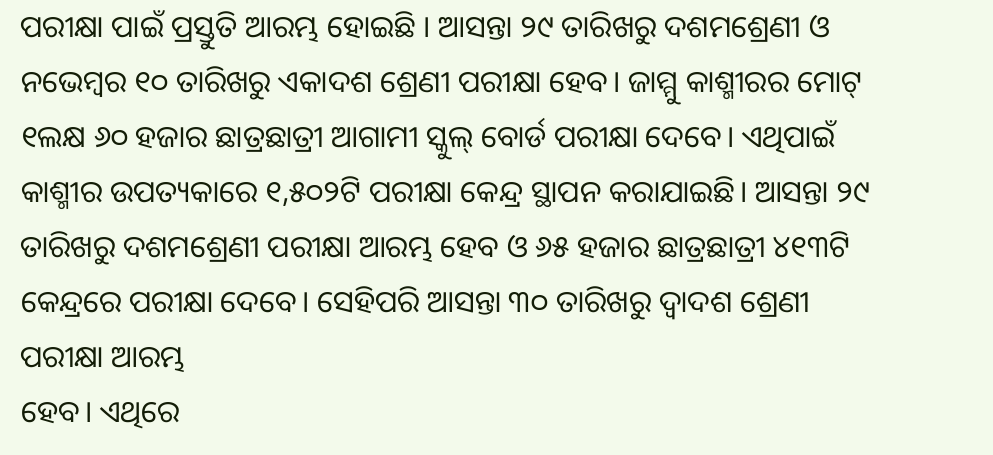ପରୀକ୍ଷା ପାଇଁ ପ୍ରସ୍ତୁତି ଆରମ୍ଭ ହୋଇଛି । ଆସନ୍ତା ୨୯ ତାରିଖରୁ ଦଶମଶ୍ରେଣୀ ଓ ନଭେମ୍ବର ୧୦ ତାରିଖରୁ ଏକାଦଶ ଶ୍ରେଣୀ ପରୀକ୍ଷା ହେବ। ଜାମ୍ମୁ କାଶ୍ମୀରର ମୋଟ୍ ୧ଲକ୍ଷ ୬୦ ହଜାର ଛାତ୍ରଛାତ୍ରୀ ଆଗାମୀ ସ୍କୁଲ୍ ବୋର୍ଡ ପରୀକ୍ଷା ଦେବେ। ଏଥିପାଇଁ କାଶ୍ମୀର ଉପତ୍ୟକାରେ ୧,୫୦୨ଟି ପରୀକ୍ଷା କେନ୍ଦ୍ର ସ୍ଥାପନ କରାଯାଇଛି। ଆସନ୍ତା ୨୯ ତାରିଖରୁ ଦଶମଶ୍ରେଣୀ ପରୀକ୍ଷା ଆରମ୍ଭ ହେବ ଓ ୬୫ ହଜାର ଛାତ୍ରଛାତ୍ରୀ ୪୧୩ଟି କେନ୍ଦ୍ରରେ ପରୀକ୍ଷା ଦେବେ। ସେହିପରି ଆସନ୍ତା ୩୦ ତାରିଖରୁ ଦ୍ୱାଦଶ ଶ୍ରେଣୀ ପରୀକ୍ଷା ଆରମ୍ଭ
ହେବ। ଏଥିରେ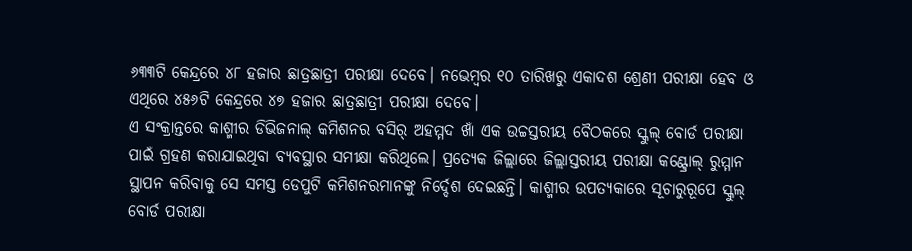୬୩୩ଟି କେନ୍ଦ୍ରରେ ୪୮ ହଜାର ଛାତ୍ରଛାତ୍ରୀ ପରୀକ୍ଷା ଦେବେ। ନଭେମ୍ବର ୧୦ ତାରିଖରୁ ଏକାଦଶ ଶ୍ରେଣୀ ପରୀକ୍ଷା ହେବ ଓ ଏଥିରେ ୪୫୬ଟି କେନ୍ଦ୍ରରେ ୪୭ ହଜାର ଛାତ୍ରଛାତ୍ରୀ ପରୀକ୍ଷା ଦେବେ।
ଏ ସଂକ୍ରାନ୍ତରେ କାଶ୍ମୀର ଡିଭିଜନାଲ୍ କମିଶନର ବସିର୍ ଅହମ୍ମଦ ଖାଁ ଏକ ଉଚ୍ଚସ୍ତରୀୟ ବୈଠକରେ ସ୍କୁଲ୍ ବୋର୍ଡ ପରୀକ୍ଷା ପାଇଁ ଗ୍ରହଣ କରାଯାଇଥିବା ବ୍ୟବସ୍ଥାର ସମୀକ୍ଷା କରିଥିଲେ। ପ୍ରତ୍ୟେକ ଜିଲ୍ଲାରେ ଜିଲ୍ଲାସ୍ତରୀୟ ପରୀକ୍ଷା କଣ୍ଟ୍ରୋଲ୍ ରୁମ୍ମାନ ସ୍ଥାପନ କରିବାକୁ ସେ ସମସ୍ତ ଡେପୁଟି କମିଶନରମାନଙ୍କୁ ନିର୍ଦ୍ଦେଶ ଦେଇଛନ୍ତି। କାଶ୍ମୀର ଉପତ୍ୟକାରେ ସୂଚାରୁରୂପେ ସ୍କୁଲ୍ ବୋର୍ଡ ପରୀକ୍ଷା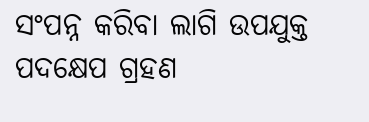ସଂପନ୍ନ କରିବା ଲାଗି ଉପଯୁକ୍ତ ପଦକ୍ଷେପ ଗ୍ରହଣ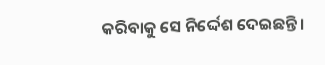କରିବାକୁ ସେ ନିର୍ଦ୍ଦେଶ ଦେଇଛନ୍ତି।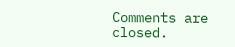Comments are closed.